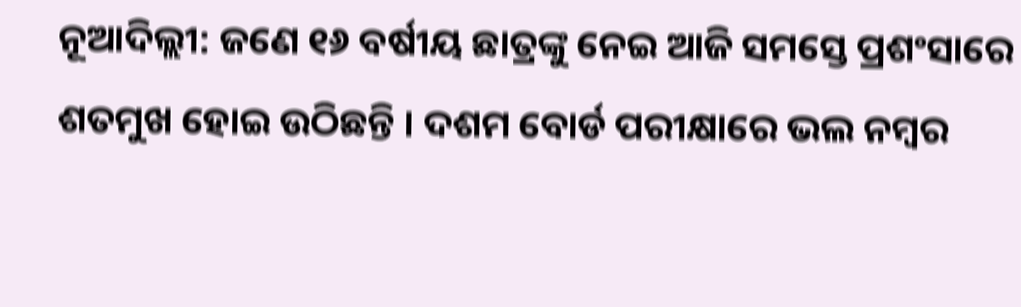ନୂଆଦିଲ୍ଲୀ: ଜଣେ ୧୬ ବର୍ଷୀୟ ଛାତ୍ରଙ୍କୁ ନେଇ ଆଜି ସମସ୍ତେ ପ୍ରଶଂସାରେ ଶତମୁଖ ହୋଇ ଉଠିଛନ୍ତି । ଦଶମ ବୋର୍ଡ ପରୀକ୍ଷାରେ ଭଲ ନମ୍ବର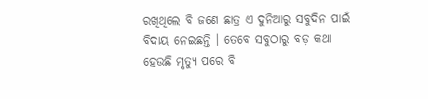ରଖିଥିଲେ ବି ଜଣେ ଛାତ୍ର ଏ ଦୁନିଆରୁ ସବୁଦିନ ପାଇଁ ବିଦାୟ ନେଇଛନ୍ତି । ତେବେ ସବୁଠାରୁ ବଡ଼ କଥା ହେଉଛି ମୃତ୍ୟୁ ପରେ ବି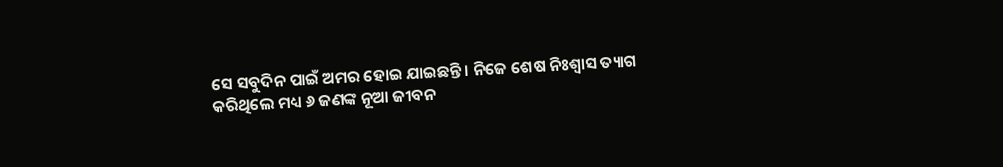ସେ ସବୁଦିନ ପାଇଁ ଅମର ହୋଇ ଯାଇଛନ୍ତି । ନିଜେ ଶେଷ ନିଃଶ୍ୱାସ ତ୍ୟାଗ କରିଥିଲେ ମଧ୍ୟ ୬ ଜଣଙ୍କ ନୂଆ ଜୀବନ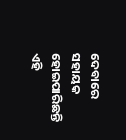ଦେବାରେ ସହାୟକ ହୋଇପାରିଛନ୍ତି ଏହି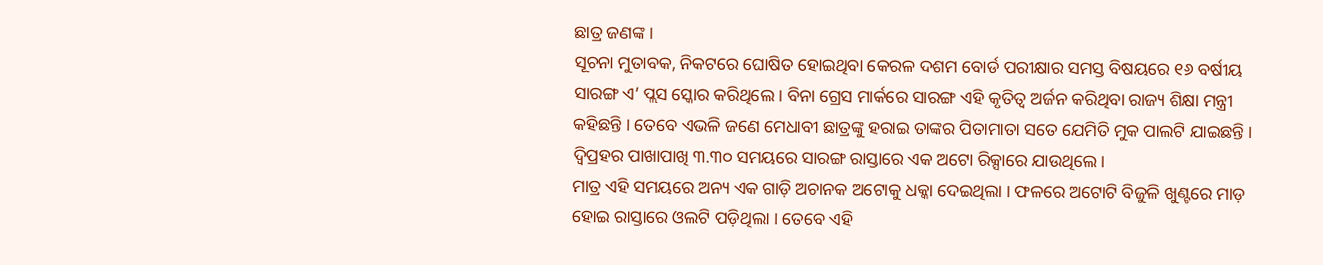ଛାତ୍ର ଜଣଙ୍କ ।
ସୂଚନା ମୁତାବକ, ନିକଟରେ ଘୋଷିତ ହୋଇଥିବା କେରଳ ଦଶମ ବୋର୍ଡ ପରୀକ୍ଷାର ସମସ୍ତ ବିଷୟରେ ୧୬ ବର୍ଷୀୟ ସାରଙ୍ଗ ଏ’ ପ୍ଲସ ସ୍କୋର କରିଥିଲେ । ବିନା ଗ୍ରେସ ମାର୍କରେ ସାରଙ୍ଗ ଏହି କୃତିତ୍ୱ ଅର୍ଜନ କରିଥିବା ରାଜ୍ୟ ଶିକ୍ଷା ମନ୍ତ୍ରୀ କହିଛନ୍ତି । ତେବେ ଏଭଳି ଜଣେ ମେଧାବୀ ଛାତ୍ରଙ୍କୁ ହରାଇ ତାଙ୍କର ପିତାମାତା ସତେ ଯେମିତି ମୁକ ପାଲଟି ଯାଇଛନ୍ତି । ଦ୍ୱିପ୍ରହର ପାଖାପାଖି ୩.୩୦ ସମୟରେ ସାରଙ୍ଗ ରାସ୍ତାରେ ଏକ ଅଟୋ ରିକ୍ସାରେ ଯାଉଥିଲେ ।
ମାତ୍ର ଏହି ସମୟରେ ଅନ୍ୟ ଏକ ଗାଡ଼ି ଅଚାନକ ଅଟୋକୁ ଧକ୍କା ଦେଇଥିଲା । ଫଳରେ ଅଟୋଟି ବିଜୁଳି ଖୁଣ୍ଟରେ ମାଡ଼ ହୋଇ ରାସ୍ତାରେ ଓଲଟି ପଡ଼ିଥିଲା । ତେବେ ଏହି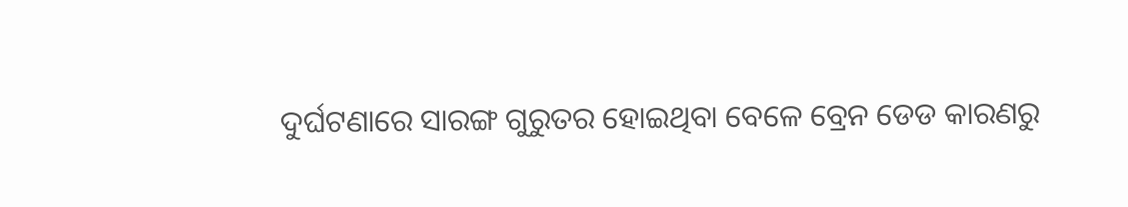ଦୁର୍ଘଟଣାରେ ସାରଙ୍ଗ ଗୁରୁତର ହୋଇଥିବା ବେଳେ ବ୍ରେନ ଡେଡ କାରଣରୁ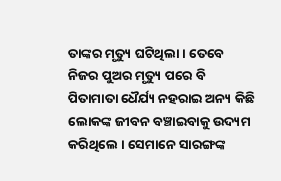ତାଙ୍କର ମୃତ୍ୟୁ ଘଟିଥିଲା । ତେବେ ନିଜର ପୁଅର ମୃତ୍ୟୁ ପରେ ବି ପିତାମାତା ଧୈର୍ଯ୍ୟ ନହରାଇ ଅନ୍ୟ କିଛି ଲୋକଙ୍କ ଜୀବନ ବଞ୍ଚାଇବାକୁ ଉଦ୍ୟମ କରିଥିଲେ । ସେମାନେ ସାରଙ୍ଗଙ୍କ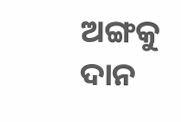ଅଙ୍ଗକୁ ଦାନ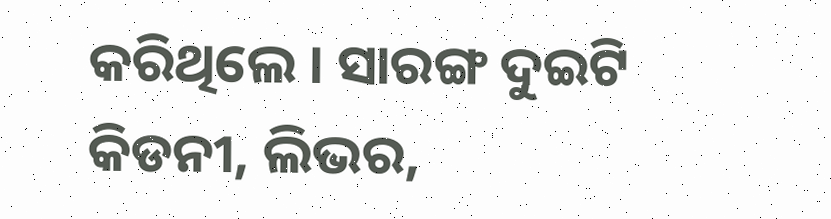କରିଥିଲେ । ସାରଙ୍ଗ ଦୁଇଟି କିଡନୀ, ଲିଭର,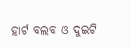ହାର୍ଟ ବଲବ ଓ ଦୁଇଟି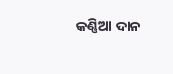କଣ୍ଣିଆ ଦାନ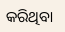କରିଥିବା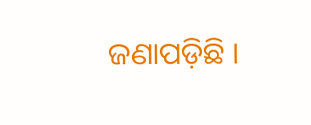ଜଣାପଡ଼ିଛି ।